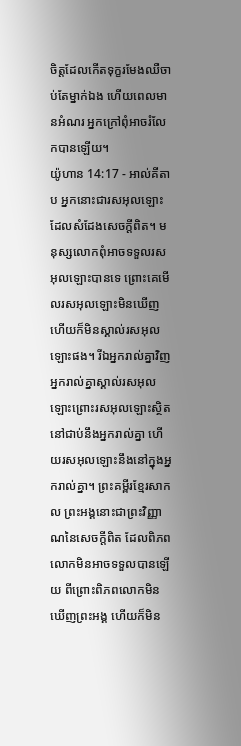ចិត្តដែលកើតទុក្ខរមែងឈឺចាប់តែម្នាក់ឯង ហើយពេលមានអំណរ អ្នកក្រៅពុំអាចរំលែកបានឡើយ។
យ៉ូហាន 14:17 - អាល់គីតាប អ្នកនោះជារសអុលឡោះដែលសំដែងសេចក្ដីពិត។ មនុស្សលោកពុំអាចទទួលរសអុលឡោះបានទេ ព្រោះគេមើលរសអុលឡោះមិនឃើញ ហើយក៏មិនស្គាល់រសអុលឡោះផង។ រីឯអ្នករាល់គ្នាវិញ អ្នករាល់គ្នាស្គាល់រសអុលឡោះព្រោះរសអុលឡោះស្ថិតនៅជាប់នឹងអ្នករាល់គ្នា ហើយរសអុលឡោះនឹងនៅក្នុងអ្នករាល់គ្នា។ ព្រះគម្ពីរខ្មែរសាកល ព្រះអង្គនោះជាព្រះវិញ្ញាណនៃសេចក្ដីពិត ដែលពិភពលោកមិនអាចទទួលបានឡើយ ពីព្រោះពិភពលោកមិនឃើញព្រះអង្គ ហើយក៏មិន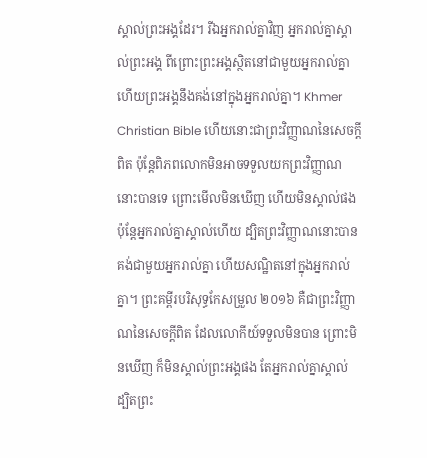ស្គាល់ព្រះអង្គដែរ។ រីឯអ្នករាល់គ្នាវិញ អ្នករាល់គ្នាស្គាល់ព្រះអង្គ ពីព្រោះព្រះអង្គស្ថិតនៅជាមួយអ្នករាល់គ្នា ហើយព្រះអង្គនឹងគង់នៅក្នុងអ្នករាល់គ្នា។ Khmer Christian Bible ហើយនោះជាព្រះវិញ្ញាណនៃសេចក្ដីពិត ប៉ុន្ដែពិភពលោកមិនអាចទទួលយកព្រះវិញ្ញាណនោះបានទេ ព្រោះមើលមិនឃើញ ហើយមិនស្គាល់ផង ប៉ុន្ដែអ្នករាល់គ្នាស្គាល់ហើយ ដ្បិតព្រះវិញ្ញាណនោះបានគង់ជាមួយអ្នករាល់គ្នា ហើយសណ្ឋិតនៅក្នុងអ្នករាល់គ្នា។ ព្រះគម្ពីរបរិសុទ្ធកែសម្រួល ២០១៦ គឺជាព្រះវិញ្ញាណនៃសេចក្តីពិត ដែលលោកីយ៍ទទួលមិនបាន ព្រោះមិនឃើញ ក៏មិនស្គាល់ព្រះអង្គផង តែអ្នករាល់គ្នាស្គាល់ ដ្បិតព្រះ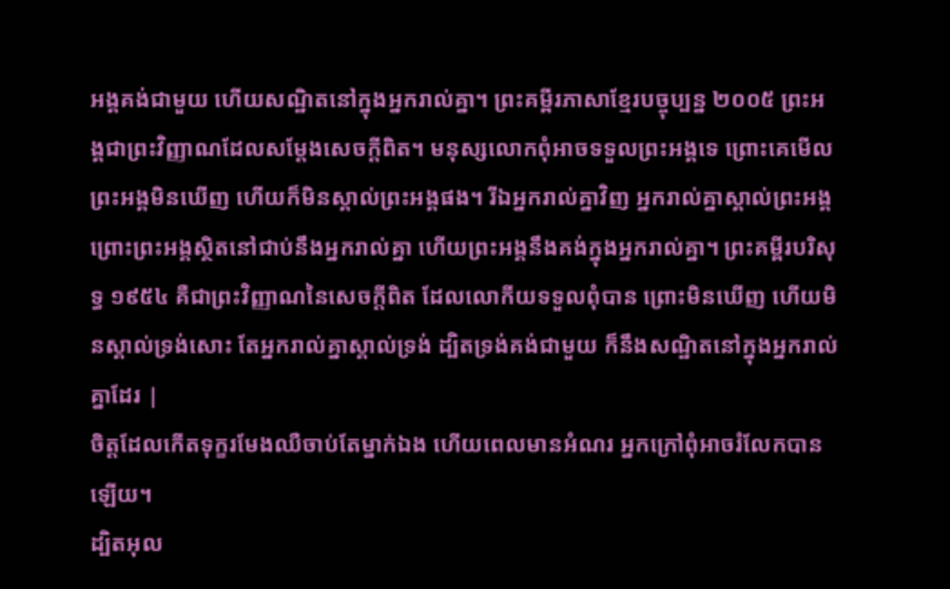អង្គគង់ជាមួយ ហើយសណ្ឋិតនៅក្នុងអ្នករាល់គ្នា។ ព្រះគម្ពីរភាសាខ្មែរបច្ចុប្បន្ន ២០០៥ ព្រះអង្គជាព្រះវិញ្ញាណដែលសម្តែងសេចក្ដីពិត។ មនុស្សលោកពុំអាចទទួលព្រះអង្គទេ ព្រោះគេមើលព្រះអង្គមិនឃើញ ហើយក៏មិនស្គាល់ព្រះអង្គផង។ រីឯអ្នករាល់គ្នាវិញ អ្នករាល់គ្នាស្គាល់ព្រះអង្គ ព្រោះព្រះអង្គស្ថិតនៅជាប់នឹងអ្នករាល់គ្នា ហើយព្រះអង្គនឹងគង់ក្នុងអ្នករាល់គ្នា។ ព្រះគម្ពីរបរិសុទ្ធ ១៩៥៤ គឺជាព្រះវិញ្ញាណនៃសេចក្ដីពិត ដែលលោកីយទទួលពុំបាន ព្រោះមិនឃើញ ហើយមិនស្គាល់ទ្រង់សោះ តែអ្នករាល់គ្នាស្គាល់ទ្រង់ ដ្បិតទ្រង់គង់ជាមួយ ក៏នឹងសណ្ឋិតនៅក្នុងអ្នករាល់គ្នាដែរ |
ចិត្តដែលកើតទុក្ខរមែងឈឺចាប់តែម្នាក់ឯង ហើយពេលមានអំណរ អ្នកក្រៅពុំអាចរំលែកបានឡើយ។
ដ្បិតអុល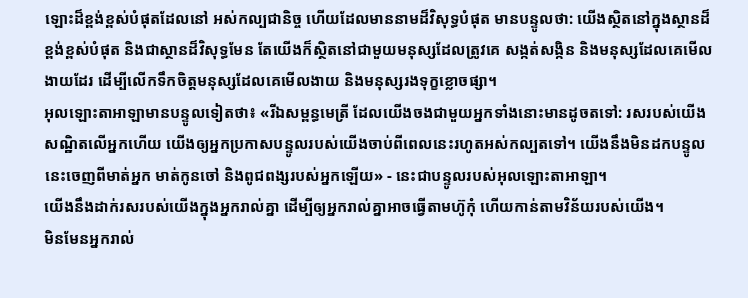ឡោះដ៏ខ្ពង់ខ្ពស់បំផុតដែលនៅ អស់កល្បជានិច្ច ហើយដែលមាននាមដ៏វិសុទ្ធបំផុត មានបន្ទូលថា: យើងស្ថិតនៅក្នុងស្ថានដ៏ខ្ពង់ខ្ពស់បំផុត និងជាស្ថានដ៏វិសុទ្ធមែន តែយើងក៏ស្ថិតនៅជាមួយមនុស្សដែលត្រូវគេ សង្កត់សង្កិន និងមនុស្សដែលគេមើលងាយដែរ ដើម្បីលើកទឹកចិត្តមនុស្សដែលគេមើលងាយ និងមនុស្សរងទុក្ខខ្លោចផ្សា។
អុលឡោះតាអាឡាមានបន្ទូលទៀតថា៖ «រីឯសម្ពន្ធមេត្រី ដែលយើងចងជាមួយអ្នកទាំងនោះមានដូចតទៅ: រសរបស់យើងសណ្ឋិតលើអ្នកហើយ យើងឲ្យអ្នកប្រកាសបន្ទូលរបស់យើងចាប់ពីពេលនេះរហូតអស់កល្បតទៅ។ យើងនឹងមិនដកបន្ទូលនេះចេញពីមាត់អ្នក មាត់កូនចៅ និងពូជពង្សរបស់អ្នកឡើយ» - នេះជាបន្ទូលរបស់អុលឡោះតាអាឡា។
យើងនឹងដាក់រសរបស់យើងក្នុងអ្នករាល់គ្នា ដើម្បីឲ្យអ្នករាល់គ្នាអាចធ្វើតាមហ៊ូកុំ ហើយកាន់តាមវិន័យរបស់យើង។
មិនមែនអ្នករាល់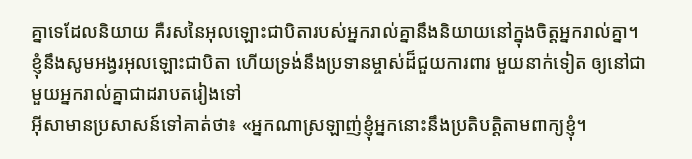គ្នាទេដែលនិយាយ គឺរសនៃអុលឡោះជាបិតារបស់អ្នករាល់គ្នានឹងនិយាយនៅក្នុងចិត្ដអ្នករាល់គ្នា។
ខ្ញុំនឹងសូមអង្វរអុលឡោះជាបិតា ហើយទ្រង់នឹងប្រទានម្ចាស់ដ៏ជួយការពារ មួយនាក់ទៀត ឲ្យនៅជាមួយអ្នករាល់គ្នាជាដរាបតរៀងទៅ
អ៊ីសាមានប្រសាសន៍ទៅគាត់ថា៖ «អ្នកណាស្រឡាញ់ខ្ញុំអ្នកនោះនឹងប្រតិបត្ដិតាមពាក្យខ្ញុំ។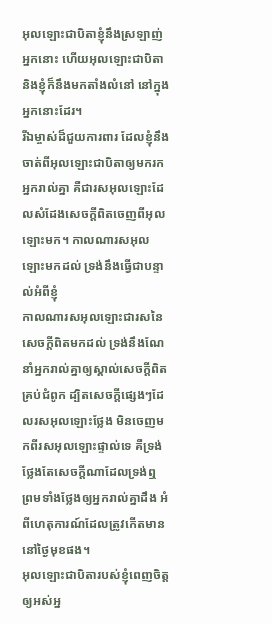អុលឡោះជាបិតាខ្ញុំនឹងស្រឡាញ់អ្នកនោះ ហើយអុលឡោះជាបិតា និងខ្ញុំក៏នឹងមកតាំងលំនៅ នៅក្នុងអ្នកនោះដែរ។
រីឯម្ចាស់ដ៏ជួយការពារ ដែលខ្ញុំនឹងចាត់ពីអុលឡោះជាបិតាឲ្យមករកអ្នករាល់គ្នា គឺជារសអុលឡោះដែលសំដែងសេចក្ដីពិតចេញពីអុលឡោះមក។ កាលណារសអុលឡោះមកដល់ ទ្រង់នឹងធ្វើជាបន្ទាល់អំពីខ្ញុំ
កាលណារសអុលឡោះជារសនៃសេចក្ដីពិតមកដល់ ទ្រង់នឹងណែនាំអ្នករាល់គ្នាឲ្យស្គាល់សេចក្ដីពិតគ្រប់ជំពូក ដ្បិតសេចក្ដីផ្សេងៗដែលរសអុលឡោះថ្លែង មិនចេញមកពីរសអុលឡោះផ្ទាល់ទេ គឺទ្រង់ថ្លែងតែសេចក្ដីណាដែលទ្រង់ឮ ព្រមទាំងថ្លែងឲ្យអ្នករាល់គ្នាដឹង អំពីហេតុការណ៍ដែលត្រូវកើតមាននៅថ្ងៃមុខផង។
អុលឡោះជាបិតារបស់ខ្ញុំពេញចិត្តឲ្យអស់អ្ន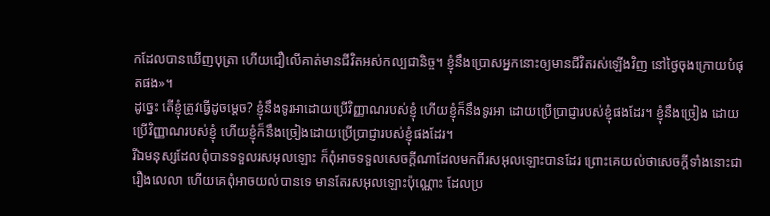កដែលបានឃើញបុត្រា ហើយជឿលើគាត់មានជីវិតអស់កល្បជានិច្ច។ ខ្ញុំនឹងប្រោសអ្នកនោះឲ្យមានជីវិតរស់ឡើងវិញ នៅថ្ងៃចុងក្រោយបំផុតផង»។
ដូច្នេះ តើខ្ញុំត្រូវធ្វើដូចម្ដេច? ខ្ញុំនឹងទូរអាដោយប្រើវិញ្ញាណរបស់ខ្ញុំ ហើយខ្ញុំក៏នឹងទូរអា ដោយប្រើប្រាជ្ញារបស់ខ្ញុំផងដែរ។ ខ្ញុំនឹងច្រៀង ដោយប្រើវិញ្ញាណរបស់ខ្ញុំ ហើយខ្ញុំក៏នឹងច្រៀងដោយប្រើប្រាជ្ញារបស់ខ្ញុំផងដែរ។
រីឯមនុស្សដែលពុំបានទទួលរសអុលឡោះ ក៏ពុំអាចទទួលសេចក្ដីណាដែលមកពីរសអុលឡោះបានដែរ ព្រោះគេយល់ថាសេចក្ដីទាំងនោះជារឿងលេលា ហើយគេពុំអាចយល់បានទេ មានតែរសអុលឡោះប៉ុណ្ណោះ ដែលប្រ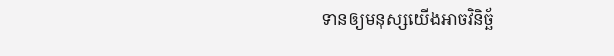ទានឲ្យមនុស្សយើងអាចវិនិច្ឆ័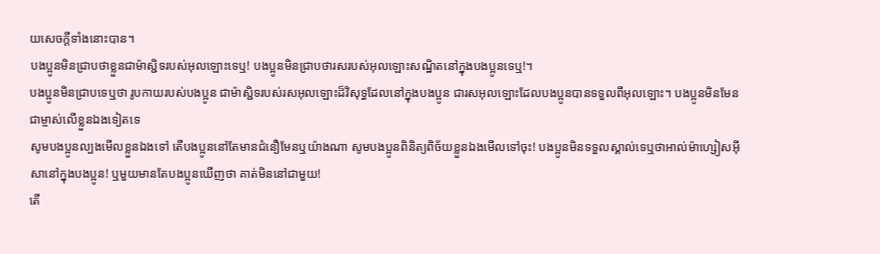យសេចក្ដីទាំងនោះបាន។
បងប្អូនមិនជ្រាបថាខ្លួនជាម៉ាស្ជិទរបស់អុលឡោះទេឬ! បងប្អូនមិនជ្រាបថារសរបស់អុលឡោះសណ្ឋិតនៅក្នុងបងប្អូនទេឬ!។
បងប្អូនមិនជ្រាបទេឬថា រូបកាយរបស់បងប្អូន ជាម៉ាស្ជិទរបស់រសអុលឡោះដ៏វិសុទ្ធដែលនៅក្នុងបងប្អូន ជារសអុលឡោះដែលបងប្អូនបានទទួលពីអុលឡោះ។ បងប្អូនមិនមែនជាម្ចាស់លើខ្លួនឯងទៀតទេ
សូមបងប្អូនល្បងមើលខ្លួនឯងទៅ តើបងប្អូននៅតែមានជំនឿមែនឬយ៉ាងណា សូមបងប្អូនពិនិត្យពិច័យខ្លួនឯងមើលទៅចុះ! បងប្អូនមិនទទួលស្គាល់ទេឬថាអាល់ម៉ាហ្សៀសអ៊ីសានៅក្នុងបងប្អូន! ឬមួយមានតែបងប្អូនឃើញថា គាត់មិននៅជាមួយ!
តើ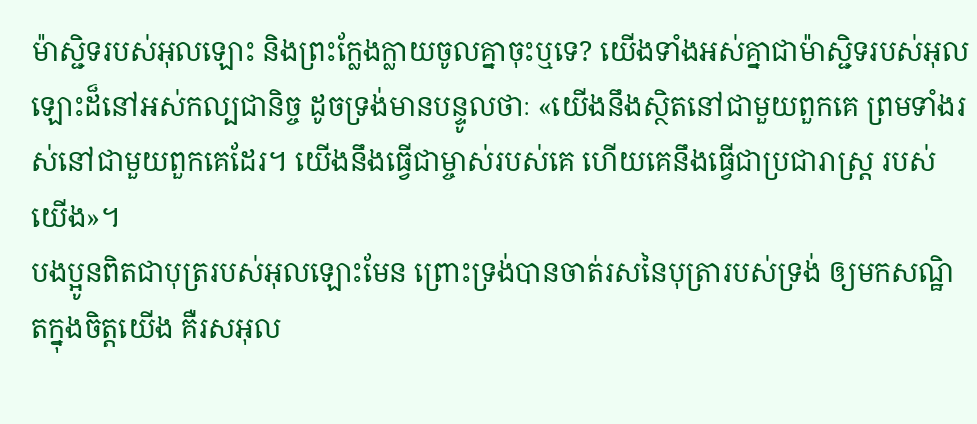ម៉ាស្ជិទរបស់អុលឡោះ និងព្រះក្លែងក្លាយចូលគ្នាចុះឬទេ? យើងទាំងអស់គ្នាជាម៉ាស្ជិទរបស់អុលឡោះដ៏នៅអស់កល្បជានិច្ច ដូចទ្រង់មានបន្ទូលថាៈ «យើងនឹងស្ថិតនៅជាមួយពួកគេ ព្រមទាំងរស់នៅជាមួយពួកគេដែរ។ យើងនឹងធ្វើជាម្ចាស់របស់គេ ហើយគេនឹងធ្វើជាប្រជារាស្ដ្រ របស់យើង»។
បងប្អូនពិតជាបុត្ររបស់អុលឡោះមែន ព្រោះទ្រង់បានចាត់រសនៃបុត្រារបស់ទ្រង់ ឲ្យមកសណ្ឋិតក្នុងចិត្ដយើង គឺរសអុល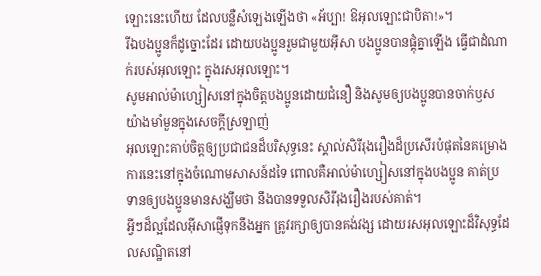ឡោះនេះហើយ ដែលបន្លឺសំឡេងឡើងថា «អ័ប្បា! ឱអុលឡោះជាបិតា!»។
រីឯបងប្អូនក៏ដូច្នោះដែរ ដោយបងប្អូនរួមជាមួយអ៊ីសា បងប្អូនបានផ្គុំគ្នាឡើង ធ្វើជាដំណាក់របស់អុលឡោះ ក្នុងរសអុលឡោះ។
សូមអាល់ម៉ាហ្សៀសនៅក្នុងចិត្ដបងប្អូនដោយជំនឿ និងសូមឲ្យបងប្អូនបានចាក់ឫសយ៉ាងមាំមួនក្នុងសេចក្ដីស្រឡាញ់
អុលឡោះគាប់ចិត្តឲ្យប្រជាជនដ៏បរិសុទ្ធនេះ ស្គាល់សិរីរុងរឿងដ៏ប្រសើរបំផុតនៃគម្រោងការនេះនៅក្នុងចំណោមសាសន៍ដទៃ ពោលគឺអាល់ម៉ាហ្សៀសនៅក្នុងបងប្អូន គាត់ប្រទានឲ្យបងប្អូនមានសង្ឃឹមថា នឹងបានទទួលសិរីរុងរឿងរបស់គាត់។
អ្វីៗដ៏ល្អដែលអ៊ីសាផ្ញើទុកនឹងអ្នក ត្រូវរក្សាឲ្យបានគង់វង្ស ដោយរសអុលឡោះដ៏វិសុទ្ធដែលសណ្ឋិតនៅ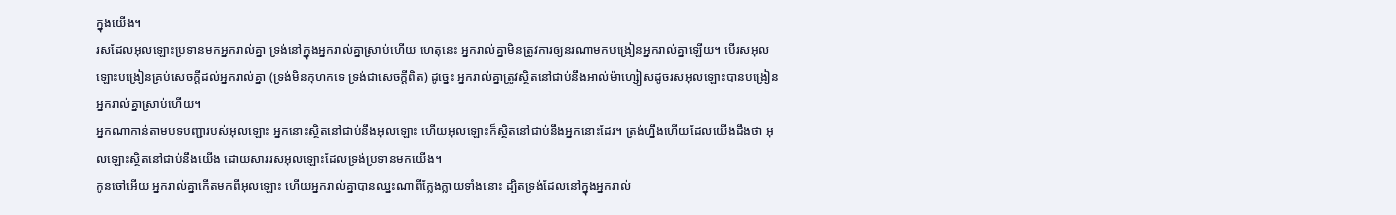ក្នុងយើង។
រសដែលអុលឡោះប្រទានមកអ្នករាល់គ្នា ទ្រង់នៅក្នុងអ្នករាល់គ្នាស្រាប់ហើយ ហេតុនេះ អ្នករាល់គ្នាមិនត្រូវការឲ្យនរណាមកបង្រៀនអ្នករាល់គ្នាឡើយ។ បើរសអុលឡោះបង្រៀនគ្រប់សេចក្ដីដល់អ្នករាល់គ្នា (ទ្រង់មិនកុហកទេ ទ្រង់ជាសេចក្ដីពិត) ដូច្នេះ អ្នករាល់គ្នាត្រូវស្ថិតនៅជាប់នឹងអាល់ម៉ាហ្សៀសដូចរសអុលឡោះបានបង្រៀនអ្នករាល់គ្នាស្រាប់ហើយ។
អ្នកណាកាន់តាមបទបញ្ជារបស់អុលឡោះ អ្នកនោះស្ថិតនៅជាប់នឹងអុលឡោះ ហើយអុលឡោះក៏ស្ថិតនៅជាប់នឹងអ្នកនោះដែរ។ ត្រង់ហ្នឹងហើយដែលយើងដឹងថា អុលឡោះស្ថិតនៅជាប់នឹងយើង ដោយសាររសអុលឡោះដែលទ្រង់ប្រទានមកយើង។
កូនចៅអើយ អ្នករាល់គ្នាកើតមកពីអុលឡោះ ហើយអ្នករាល់គ្នាបានឈ្នះណាពីក្លែងក្លាយទាំងនោះ ដ្បិតទ្រង់ដែលនៅក្នុងអ្នករាល់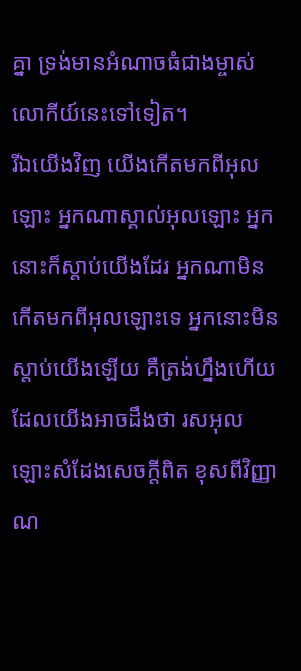គ្នា ទ្រង់មានអំណាចធំជាងម្ចាស់លោកីយ៍នេះទៅទៀត។
រីឯយើងវិញ យើងកើតមកពីអុលឡោះ អ្នកណាស្គាល់អុលឡោះ អ្នកនោះក៏ស្ដាប់យើងដែរ អ្នកណាមិនកើតមកពីអុលឡោះទេ អ្នកនោះមិនស្ដាប់យើងឡើយ គឺត្រង់ហ្នឹងហើយដែលយើងអាចដឹងថា រសអុលឡោះសំដែងសេចក្ដីពិត ខុសពីវិញ្ញាណ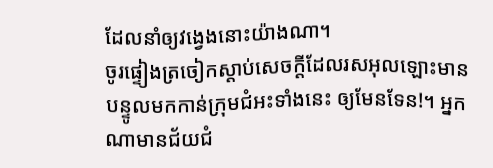ដែលនាំឲ្យវង្វេងនោះយ៉ាងណា។
ចូរផ្ទៀងត្រចៀកស្ដាប់សេចក្ដីដែលរសអុលឡោះមានបន្ទូលមកកាន់ក្រុមជំអះទាំងនេះ ឲ្យមែនទែន!។ អ្នកណាមានជ័យជំ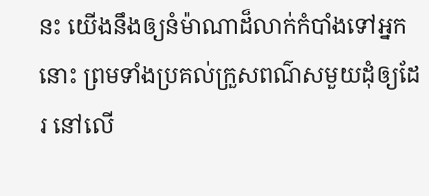នះ យើងនឹងឲ្យនំម៉ាណាដ៏លាក់កំបាំងទៅអ្នកនោះ ព្រមទាំងប្រគល់ក្រួសពណ៌សមួយដុំឲ្យដែរ នៅលើ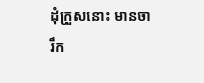ដុំក្រួសនោះ មានចារឹក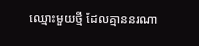ឈ្មោះមួយថ្មី ដែលគ្មាននរណា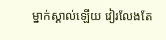ម្នាក់ស្គាល់ឡើយ វៀរលែងតែ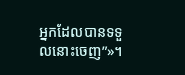អ្នកដែលបានទទួលនោះចេញ”»។